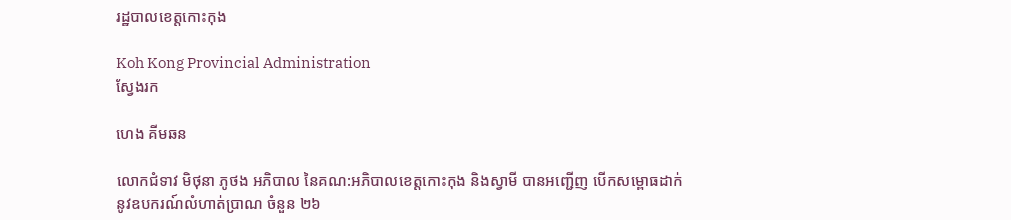រដ្ឋបាលខេត្តកោះកុង

Koh Kong Provincial Administration
ស្វែងរក

ហេង គីមឆន

លោកជំទាវ មិថុនា ភូថង អភិបាល នៃគណ:អភិបាលខេត្តកោះកុង និងស្វាមី បានអញ្ជើញ បើកសម្ពោធដាក់ នូវឧបករណ៍លំហាត់ប្រាណ ចំនួន ២៦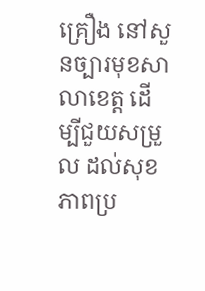គ្រឿង នៅសួនច្បារមុខសាលាខេត្ត ដើម្បីជួយសម្រួល ដល់សុខភាពប្រ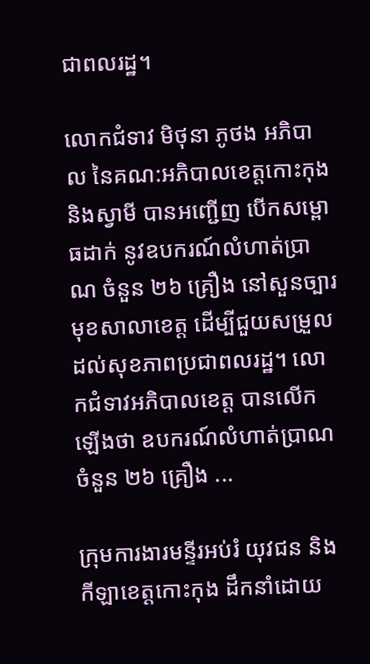ជាពលរដ្ឋ។

លោកជំទាវ មិថុនា ភូថង អភិបាល នៃគណ:អភិបាលខេត្តកោះកុង និងស្វាមី បានអញ្ជើញ បើកសម្ពោធដាក់ នូវឧបករណ៍លំហាត់ប្រាណ ចំនួន ២៦ គ្រឿង នៅសួនច្បារមុខសាលាខេត្ត ដើម្បីជួយសម្រួល ដល់សុខភាពប្រជាពលរដ្ឋ។ លោកជំទាវអភិបាលខេត្ត បានលើកឡើងថា ឧបករណ៍លំហាត់ប្រាណ ចំនួន ២៦ គ្រឿង ...

ក្រុមការងារមន្ទីរអប់រំ យុវជន និងកីឡាខេត្តកោះកុង ដឹកនាំដោយ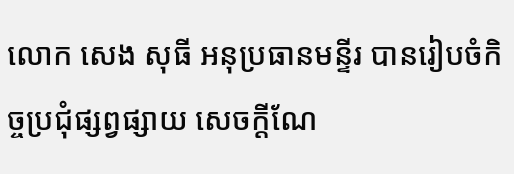លោក សេង សុធី អនុប្រធានមន្ទីរ បានរៀបចំកិច្ចប្រជុំផ្សព្វផ្សាយ សេចក្តីណែ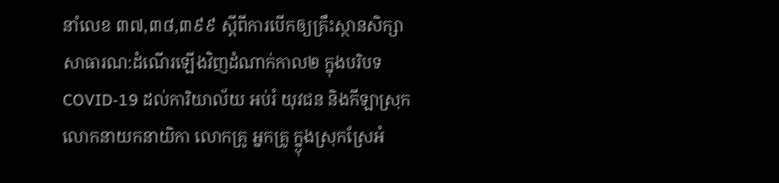នាំលេខ ៣៧,៣៨,៣៩៩ ស្តីពីការបើកឲ្យគ្រឹះស្ថានសិក្សាសាធារណ:ដំណើរឡើងវិញដំណាក់កាល២ ក្នុងបរិបទ COVID-19 ដល់ការិយាល័យ អប់រំ យុវជន និងកីឡាស្រុក លោកនាយកនាយិកា លោកគ្រូ អ្នកគ្រូ ក្ន្ងុងស្រុកស្រែអំ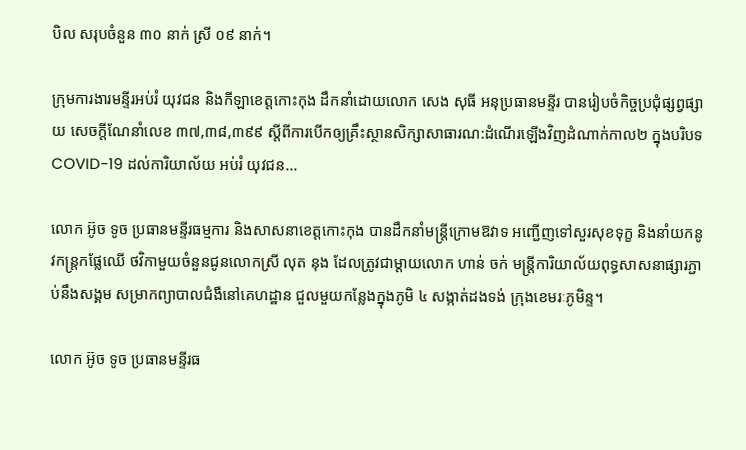បិល សរុបចំនួន ៣០ នាក់ ស្រី ០៩ នាក់។

ក្រុមការងារមន្ទីរអប់រំ យុវជន និងកីឡាខេត្តកោះកុង ដឹកនាំដោយលោក សេង សុធី អនុប្រធានមន្ទីរ បានរៀបចំកិច្ចប្រជុំផ្សព្វផ្សាយ សេចក្តីណែនាំលេខ ៣៧,៣៨,៣៩៩ ស្តីពីការបើកឲ្យគ្រឹះស្ថានសិក្សាសាធារណ:ដំណើរឡើងវិញដំណាក់កាល២ ក្នុងបរិបទ COVID-19 ដល់ការិយាល័យ អប់រំ យុវជន...

លោក អ៊ូច ទូច ប្រធានមន្ទីរធម្មការ និងសាសនាខេត្តកោះកុង បានដឹកនាំមន្ត្រីក្រោមឱវាទ អញ្ជើញទៅសួរសុខទុក្ខ និងនាំយកនូវកន្ត្រកផ្លែឈើ ថវិកាមួយចំនួនជូនលោកស្រី លុត នុង ដែលត្រូវជាម្ដាយលោក ហាន់ ចក់ មន្ត្រីការិយាល័យពុទ្ធសាសនាផ្សារភ្ជាប់នឹងសង្គម សម្រាកព្យាបាលជំងឺនៅគេហដ្ឋាន ជួលមួយកន្លែងក្នុងភូមិ ៤ សង្កាត់ដងទង់ ក្រុងខេមរៈភូមិន្ទ។

លោក អ៊ូច ទូច ប្រធានមន្ទីរធ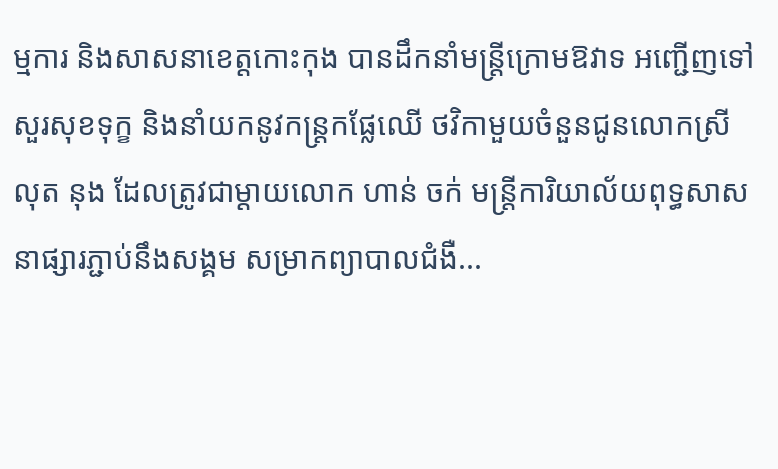ម្មការ និងសាសនាខេត្តកោះកុង បានដឹកនាំមន្ត្រីក្រោមឱវាទ អញ្ជើញទៅសួរសុខទុក្ខ និងនាំយកនូវកន្ត្រកផ្លែឈើ ថវិកាមួយចំនួនជូនលោកស្រី លុត នុង ដែលត្រូវជាម្ដាយលោក ហាន់ ចក់ មន្ត្រីការិយាល័យពុទ្ធសាសនាផ្សារភ្ជាប់នឹងសង្គម សម្រាកព្យាបាលជំងឺ...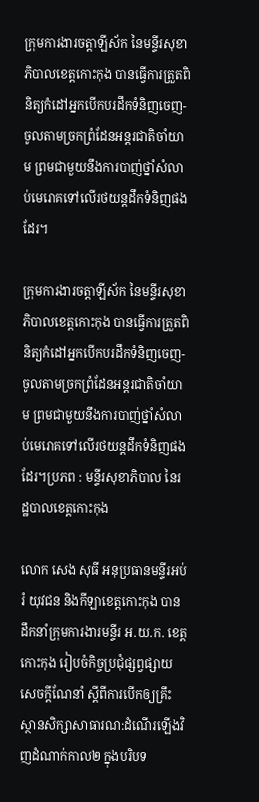ក្រុមការងារចត្តាឡីស័ក នៃមន្ទីរសុខាភិបាលខេត្តកោះកុង បានធ្វើការត្រួតពិនិត្យកំដៅអ្នកបើកបរដឹកទំនិញចេញ-ចូលតាមច្រកព្រំដែនអន្តរជាតិចាំយាម ព្រមជាមួយនឹងការបាញ់ថ្នាំសំលាប់មេរោគទៅលើរថយន្តដឹកទំនិញផងដែរ។

ក្រុមការងារចត្តាឡីស័ក នៃមន្ទីរសុខាភិបាលខេត្តកោះកុង បានធ្វើការត្រួតពិនិត្យកំដៅអ្នកបើកបរដឹកទំនិញចេញ-ចូលតាមច្រកព្រំដែនអន្តរជាតិចាំយាម ព្រមជាមួយនឹងការបាញ់ថ្នាំសំលាប់មេរោគទៅលើរថយន្តដឹកទំនិញផងដែរ។ប្រភព : មន្ទីរសុខាភិបាល នៃរដ្ឋបាលខេត្តកោះកុង

លោក សេង សុធី អនុប្រធានមន្ទីរអប់រំ យុវជន និងកីឡាខេត្តកោះកុង បានដឹកនាំក្រុមការងារមន្ទីរ អ.យ.ក. ខេត្ត កោះកុង រៀបចំកិច្ចប្រជុំផ្សព្វផ្សាយ សេចក្តីណែនាំ ស្តីពីការបើកឲ្យគ្រឹះស្ថានសិក្សាសាធារណ:ដំណើរឡើងវិញដំណាក់កាល២ ក្នុងបរិបទ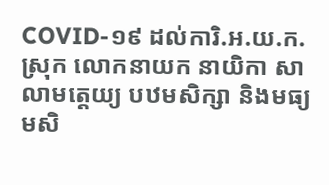COVID-១៩ ដល់ការិ.អ.យ.ក. ស្រុក លោកនាយក នាយិកា សាលាមត្តេយ្យ បឋមសិក្សា និងមធ្យមសិ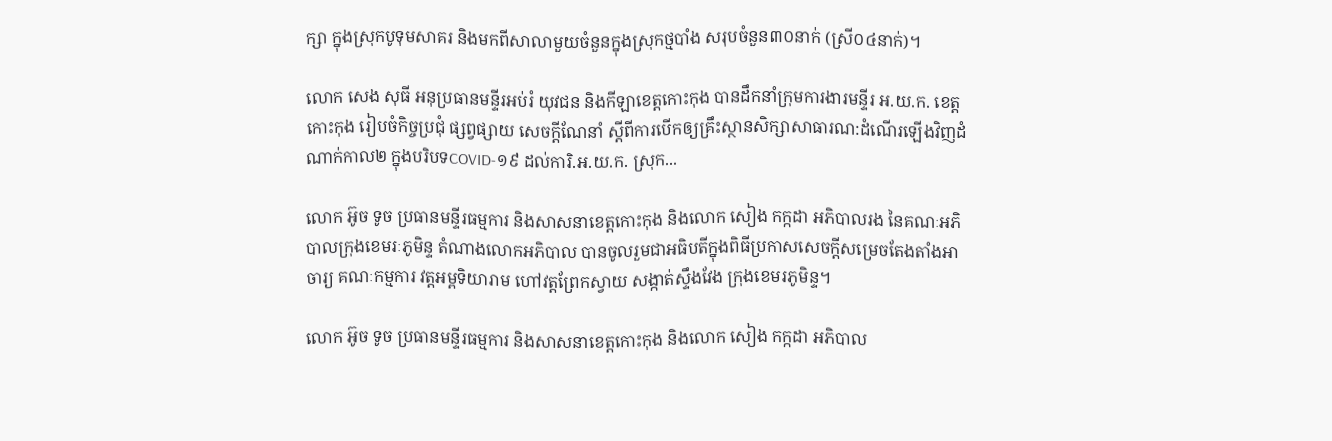ក្សា ក្នុងស្រុកបូទុមសាគរ និងមកពីសាលាមួយចំនួនក្នុងស្រុកថ្មបាំង សរុបចំនួន៣០នាក់ (ស្រី០៤នាក់)។

លោក សេង សុធី អនុប្រធានមន្ទីរអប់រំ យុវជន និងកីឡាខេត្តកោះកុង បានដឹកនាំក្រុមការងារមន្ទីរ អ.យ.ក. ខេត្ត កោះកុង រៀបចំកិច្ចប្រជុំ ផ្សព្វផ្សាយ សេចក្តីណែនាំ ស្តីពីការបើកឲ្យគ្រឹះស្ថានសិក្សាសាធារណ:ដំណើរឡើងវិញដំណាក់កាល២ ក្នុងបរិបទCOVID-១៩ ដល់ការិ.អ.យ.ក. ស្រុក...

លោក អ៊ូច ទូច ប្រធានមន្ទីរធម្មការ និងសាសនាខេត្តកោះកុង និងលោក សៀង កក្កដា អភិបាលរង នៃគណៈអភិបាលក្រុងខេមរៈភូមិន្ទ តំណាងលោកអភិបាល បានចូលរួមជាអធិបតីក្នុងពិធីប្រកាសសេចក្តីសម្រេចតែងតាំងអាចារ្យ គណៈកម្មការ វត្តអម្ពទិយារាម ហៅវត្តព្រែកស្វាយ សង្កាត់ស្ទឹងវែង ក្រុងខេមរភូមិន្ទ។

លោក អ៊ូច ទូច ប្រធានមន្ទីរធម្មការ និងសាសនាខេត្តកោះកុង និងលោក សៀង កក្កដា អភិបាល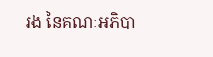រង នៃគណៈអភិបា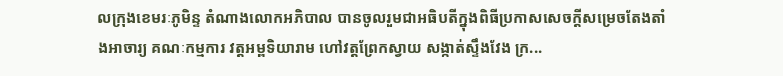លក្រុងខេមរៈភូមិន្ទ តំណាងលោកអភិបាល បានចូលរួមជាអធិបតីក្នុងពិធីប្រកាសសេចក្តីសម្រេចតែងតាំងអាចារ្យ គណៈកម្មការ វត្តអម្ពទិយារាម ហៅវត្តព្រែកស្វាយ សង្កាត់ស្ទឹងវែង ក្រ...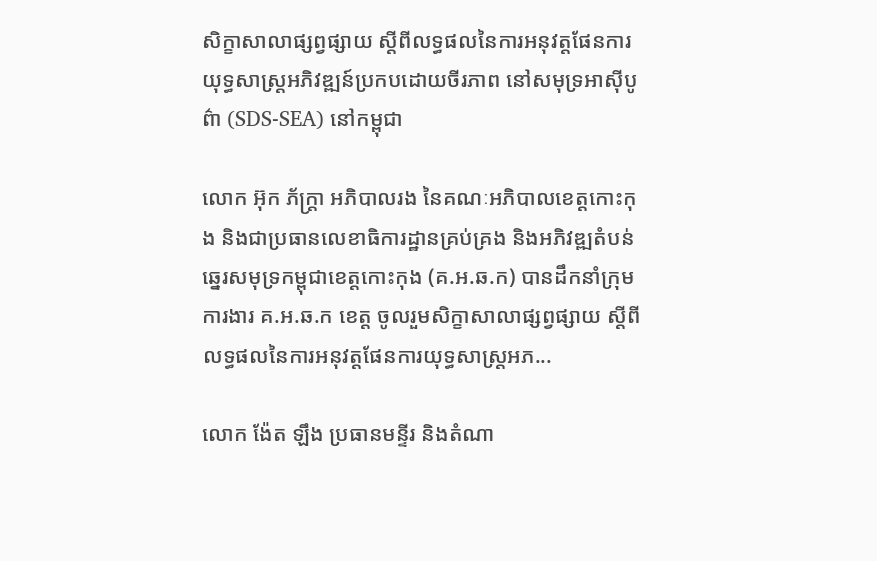សិក្ខាសាលាផ្សព្វផ្សាយ ស្តីពីលទ្ធផលនៃការអនុវត្តផែនការយុទ្ធសាស្រ្តអភិវឌ្ឍន៍ប្រកបដោយចីរភាព នៅសមុទ្រអាស៊ីបូព៌ា (SDS-SEA) នៅកម្ពុជា

លោក អ៊ុក ភ័ក្រ្តា អភិបាលរង នៃគណៈអភិបាលខេត្តកោះកុង និងជាប្រធានលេខាធិការដ្ឋានគ្រប់គ្រង និងអភិវឌ្ឍតំបន់ឆ្នេរសមុទ្រកម្ពុជាខេត្តកោះកុង (គ.អ.ឆ.ក) បានដឹកនាំក្រុមការងារ គ.អ.ឆ.ក ខេត្ត ចូលរួមសិក្ខាសាលាផ្សព្វផ្សាយ ស្តីពីលទ្ធផលនៃការអនុវត្តផែនការយុទ្ធសាស្រ្តអភ...

លោក ង៉ែត ឡឹង ប្រធានមន្ទីរ និងតំណា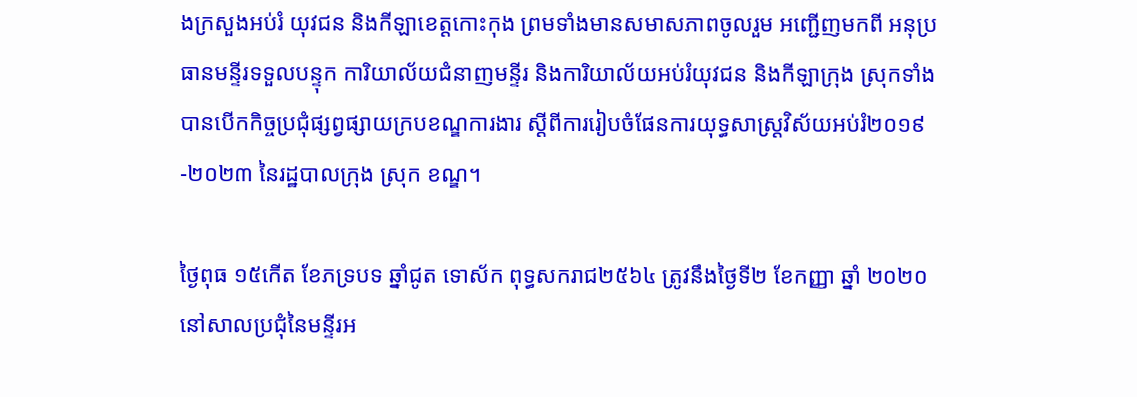ងក្រសួងអប់រំ យុវជន និងកីឡាខេត្តកោះកុង ព្រមទាំងមានសមាសភាពចូលរួម អញ្ជើញមកពី អនុប្រធានមន្ទីរទទួលបន្ទុក ការិយាល័យជំនាញមន្ទីរ និងការិយាល័យអប់រំយុវជន និងកីឡាក្រុង ស្រុកទាំងបានបើកកិច្ចប្រជុំផ្សព្វផ្សាយក្របខណ្ឌការងារ ស្ដីពីការរៀបចំផែនការយុទ្ធសាស្ត្រវិស័យអប់រំ២០១៩-២០២៣ នៃរដ្ឋបាលក្រុង ស្រុក ខណ្ឌ។

ថ្ងៃពុធ ១៥កើត ខែភទ្របទ ឆ្នាំជូត ទោស័ក ពុទ្ធសករាជ២៥៦៤ ត្រូវនឹងថ្ងៃទី២ ខែកញ្ញា ឆ្នាំ ២០២០ នៅសាលប្រជុំនៃមន្ទីរអ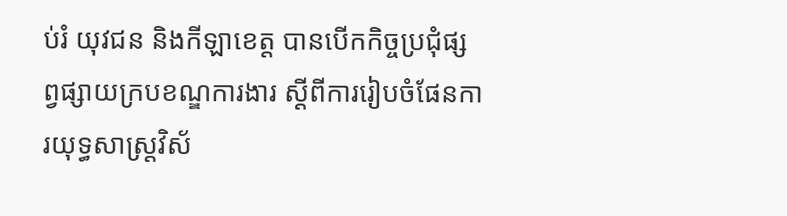ប់រំ យុវជន និងកីឡាខេត្ត បានបើកកិច្ចប្រជុំផ្សព្វផ្សាយក្របខណ្ឌការងារ ស្ដីពីការរៀបចំផែនការយុទ្ធសាស្ត្រវិស័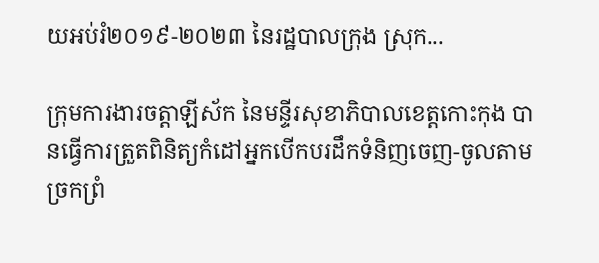យអប់រំ២០១៩-២០២៣ នៃរដ្ឋបាលក្រុង ស្រុក...

ក្រុមការងារចត្តាឡីស័ក នៃមន្ទីរសុខាភិបាលខេត្តកោះកុង បានធ្វើការត្រួតពិនិត្យកំដៅអ្នកបើកបរដឹកទំនិញចេញ-ចូលតាមច្រកព្រំ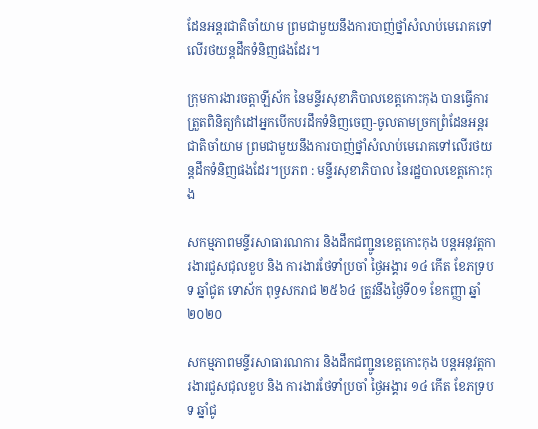ដែនអន្តរជាតិចាំយាម ព្រមជាមួយនឹងការបាញ់ថ្នាំសំលាប់មេរោគទៅលើរថយន្តដឹកទំនិញផងដែរ។

ក្រុមការងារចត្តាឡីស័ក នៃមន្ទីរសុខាភិបាលខេត្តកោះកុង បានធ្វើការត្រួតពិនិត្យកំដៅអ្នកបើកបរដឹកទំនិញចេញ-ចូលតាមច្រកព្រំដែនអន្តរជាតិចាំយាម ព្រមជាមួយនឹងការបាញ់ថ្នាំសំលាប់មេរោគទៅលើរថយន្តដឹកទំនិញផងដែរ។ប្រភព : មន្ទីរសុខាភិបាល នៃរដ្ឋបាលខេត្តកោះកុង

សកម្មភាពមន្ទីរសាធារណការ និងដឹកជញ្ជូនខេត្តកោះកុង បន្តអនុវត្តការងារជួសជុលខួប និង ការងារថែទាំប្រចាំ ថ្ងៃអង្គារ ១៤ កើត ខែភទ្របទ ឆ្នាំជូត ទោស័ក ពុទ្ធសករាជ ២៥៦៤ ត្រូវនឹងថ្ងៃទី០១ ខែកញ្ញា ឆ្នាំ២០២០

សកម្មភាពមន្ទីរសាធារណការ និងដឹកជញ្ជូនខេត្តកោះកុង បន្តអនុវត្តការងារជួសជុលខួប និង ការងារថែទាំប្រចាំ ថ្ងៃអង្គារ ១៤ កើត ខែភទ្របទ ឆ្នាំជូ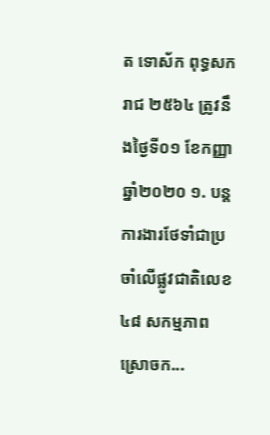ត ទោស័ក ពុទ្ធសករាជ ២៥៦៤ ត្រូវនឹងថ្ងៃទី០១ ខែកញ្ញា ឆ្នាំ២០២០ ១. បន្តការងារថែទាំជាប្រចាំលើផ្លូវជាតិលេខ៤៨ សកម្មភាពស្រោចក...